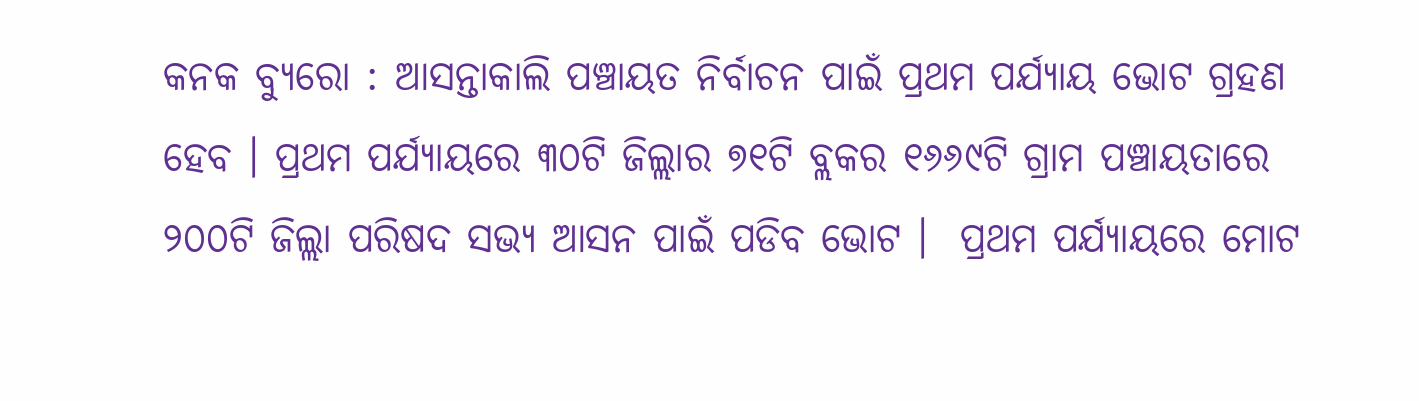କନକ ବ୍ୟୁରୋ : ଆସନ୍ତାକାଲି ପଞ୍ଚାୟତ ନିର୍ବାଚନ ପାଇଁ ପ୍ରଥମ ପର୍ଯ୍ୟାୟ ଭୋଟ ଗ୍ରହଣ ହେବ । ପ୍ରଥମ ପର୍ଯ୍ୟାୟରେ ୩୦ଟି ଜିଲ୍ଲାର ୭୧ଟି ବ୍ଲକର ୧୬୬୯ଟି ଗ୍ରାମ ପଞ୍ଚାୟତାରେ ୨୦୦ଟି ଜିଲ୍ଲା ପରିଷଦ ସଭ୍ୟ ଆସନ ପାଇଁ ପଡିବ ଭୋଟ ।  ପ୍ରଥମ ପର୍ଯ୍ୟାୟରେ ମୋଟ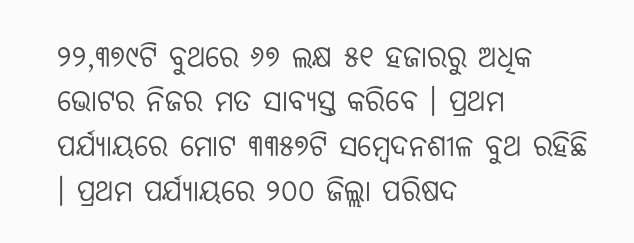୨୨,୩୭୯ଟି ବୁଥରେ ୬୭ ଲକ୍ଷ ୫୧ ହଜାରରୁ ଅଧିକ ଭୋଟର ନିଜର ମତ ସାବ୍ୟସ୍ତ କରିବେ । ପ୍ରଥମ ପର୍ଯ୍ୟାୟରେ ମୋଟ ୩୩୫୭ଟି ସମ୍ବେଦନଶୀଳ ବୁଥ ରହିଛି । ପ୍ରଥମ ପର୍ଯ୍ୟାୟରେ ୨୦୦ ଜିଲ୍ଲା ପରିଷଦ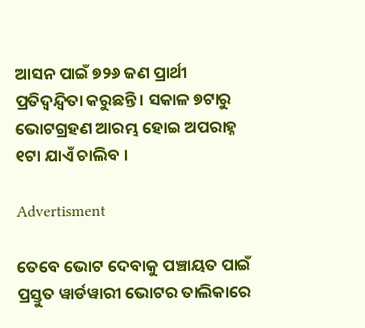ଆସନ ପାଇଁ ୭୨୬ ଜଣ ପ୍ରାର୍ଥୀ ପ୍ରତିଦ୍ୱନ୍ଦ୍ୱିତା କରୁଛନ୍ତି । ସକାଳ ୭ଟାରୁ ଭୋଟଗ୍ରହଣ ଆରମ୍ଭ ହୋଇ ଅପରାହ୍ନ ୧ଟା ଯାଏଁ ଚାଲିବ ।

Advertisment

ତେବେ ଭୋଟ ଦେବାକୁ ପଞ୍ଚାୟତ ପାଇଁ ପ୍ରସ୍ତୁତ ୱାର୍ଡୱାରୀ ଭୋଟର ତାଲିକାରେ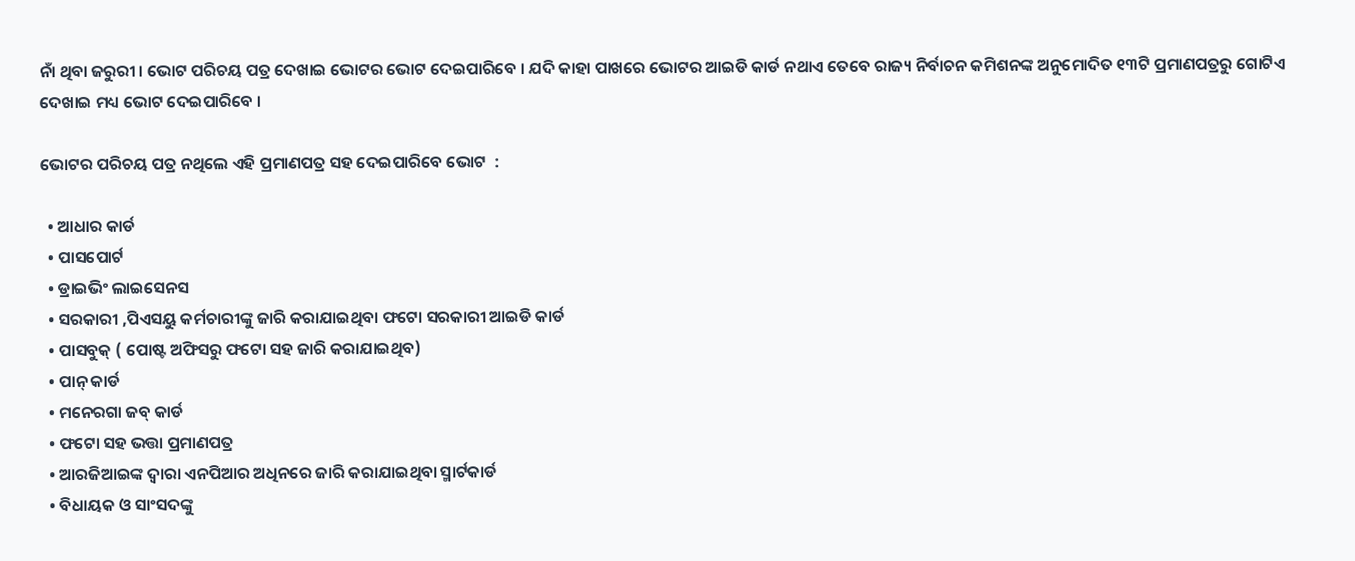ନାଁ ଥିବା ଜରୁରୀ । ଭୋଟ ପରିଚୟ ପତ୍ର ଦେଖାଇ ଭୋଟର ଭୋଟ ଦେଇପାରିବେ । ଯଦି କାହା ପାଖରେ ଭୋଟର ଆଇଡି କାର୍ଡ ନଥାଏ ତେବେ ରାଜ୍ୟ ନିର୍ବାଚନ କମିଶନଙ୍କ ଅନୁମୋଦିତ ୧୩ଟି ପ୍ରମାଣପତ୍ରରୁ ଗୋଟିଏ ଦେଖାଇ ମଧ୍ୟ ଭୋଟ ଦେଇପାରିବେ ।

ଭୋଟର ପରିଚୟ ପତ୍ର ନଥିଲେ ଏହି ପ୍ରମାଣପତ୍ର ସହ ଦେଇପାରିବେ ଭୋଟ  :

  • ଆଧାର କାର୍ଡ
  • ପାସପୋର୍ଟ
  • ଡ୍ରାଇଭିଂ ଲାଇସେନସ
  • ସରକାରୀ ,ପିଏସୟୁ କର୍ମଚାରୀଙ୍କୁ ଜାରି କରାଯାଇଥିବା ଫଟୋ ସରକାରୀ ଆଇଡି କାର୍ଡ
  • ପାସବୁକ୍ ( ପୋଷ୍ଟ ଅଫିସରୁ ଫଟୋ ସହ ଜାରି କରାଯାଇଥିବ)
  • ପାନ୍ କାର୍ଡ
  • ମନେରଗା ଜବ୍ କାର୍ଡ
  • ଫଟୋ ସହ ଭତ୍ତା ପ୍ରମାଣପତ୍ର
  • ଆରଜିଆଇଙ୍କ ଦ୍ୱାରା ଏନପିଆର ଅଧିନରେ ଜାରି କରାଯାଇଥିବା ସ୍ମାର୍ଟକାର୍ଡ
  • ବିଧାୟକ ଓ ସାଂସଦଙ୍କୁ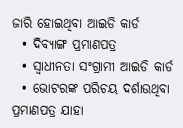ଜାରି ହୋଇଥିବା ଆଇଡି କାର୍ଡ
  • ଦିବ୍ୟାଙ୍ଗ ପ୍ରମାଣପତ୍ର
  • ସ୍ୱାଧୀନତା ସଂଗ୍ରାମୀ ଆଇଡି କାର୍ଡ
  • ଭୋଟରଙ୍କ ପରିଚୟ ଦର୍ଶାଉଥିବା ପ୍ରମାଣପତ୍ର ଯାହା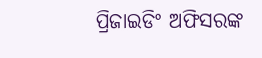ପ୍ରିଜାଇଡିଂ ଅଫିସରଙ୍କ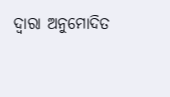ଦ୍ୱାରା ଅନୁମୋଦିତ